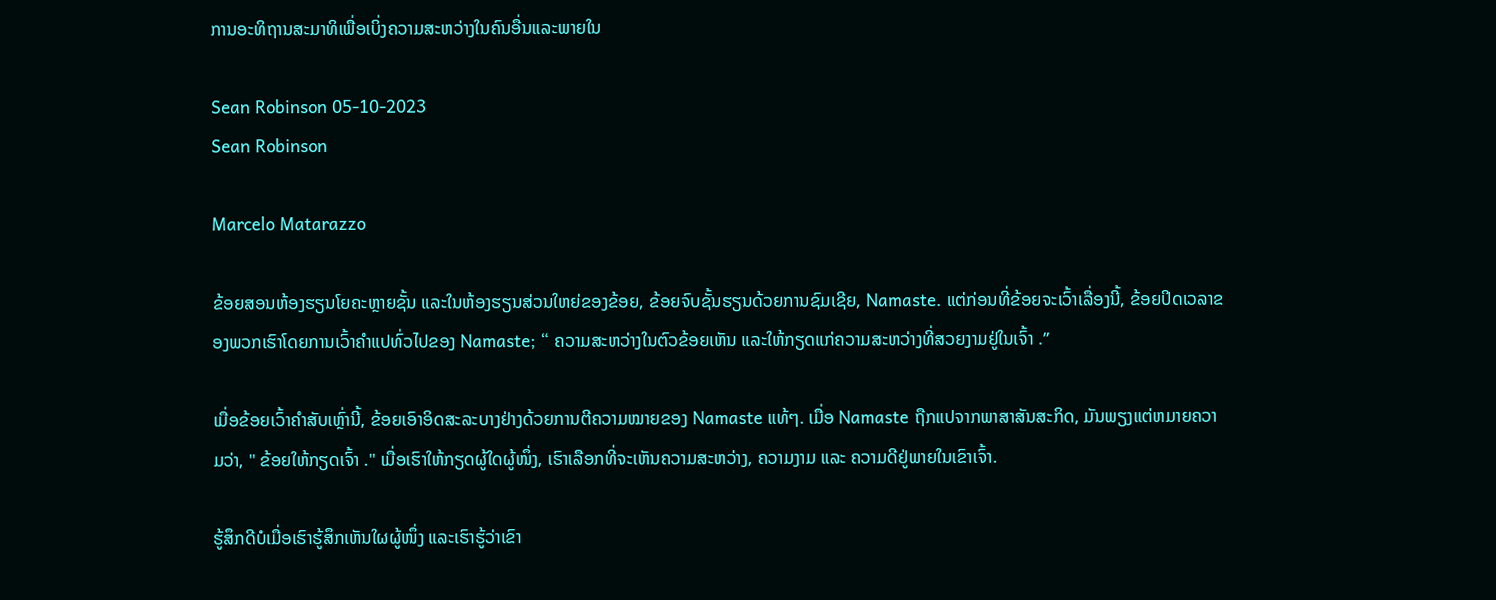ການອະທິຖານສະມາທິເພື່ອເບິ່ງຄວາມສະຫວ່າງໃນຄົນອື່ນແລະພາຍໃນ

Sean Robinson 05-10-2023
Sean Robinson

Marcelo Matarazzo

ຂ້ອຍສອນຫ້ອງຮຽນໂຍຄະຫຼາຍຊັ້ນ ແລະໃນຫ້ອງຮຽນສ່ວນໃຫຍ່ຂອງຂ້ອຍ, ຂ້ອຍຈົບຊັ້ນຮຽນດ້ວຍການຊົມເຊີຍ, Namaste. ແຕ່ກ່ອນທີ່ຂ້ອຍຈະເວົ້າເລື່ອງນີ້, ຂ້ອຍປິດເວລາຂອງພວກເຮົາໂດຍການເວົ້າຄໍາແປທົ່ວໄປຂອງ Namaste; “ ຄວາມສະຫວ່າງໃນຕົວຂ້ອຍເຫັນ ແລະໃຫ້ກຽດແກ່ຄວາມສະຫວ່າງທີ່ສວຍງາມຢູ່ໃນເຈົ້າ .”

ເມື່ອຂ້ອຍເວົ້າຄຳສັບເຫຼົ່ານີ້, ຂ້ອຍເອົາອິດສະລະບາງຢ່າງດ້ວຍການຕີຄວາມໝາຍຂອງ Namaste ແທ້ໆ. ເມື່ອ Namaste ຖືກແປຈາກພາສາສັນສະກິດ, ມັນພຽງແຕ່ຫມາຍຄວາມວ່າ, " ຂ້ອຍໃຫ້ກຽດເຈົ້າ ." ເມື່ອເຮົາໃຫ້ກຽດຜູ້ໃດຜູ້ໜຶ່ງ, ເຮົາເລືອກທີ່ຈະເຫັນຄວາມສະຫວ່າງ, ຄວາມງາມ ແລະ ຄວາມດີຢູ່ພາຍໃນເຂົາເຈົ້າ.

ຮູ້ສຶກດີບໍເມື່ອເຮົາຮູ້ສຶກເຫັນໃຜຜູ້ໜຶ່ງ ແລະເຮົາຮູ້ວ່າເຂົາ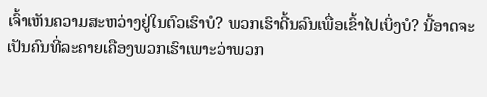ເຈົ້າເຫັນຄວາມສະຫວ່າງຢູ່ໃນຕົວເຮົາບໍ? ພວກເຮົາດີ້ນລົນເພື່ອເຂົ້າໄປເບິ່ງບໍ? ນີ້ອາດຈະເປັນຄົນທີ່ລະຄາຍເຄືອງພວກເຮົາເພາະວ່າພວກ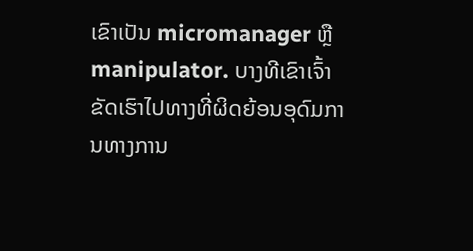ເຂົາເປັນ micromanager ຫຼື manipulator. ບາງທີເຂົາເຈົ້າຂັດເຮົາໄປທາງທີ່ຜິດຍ້ອນອຸດົມການທາງການ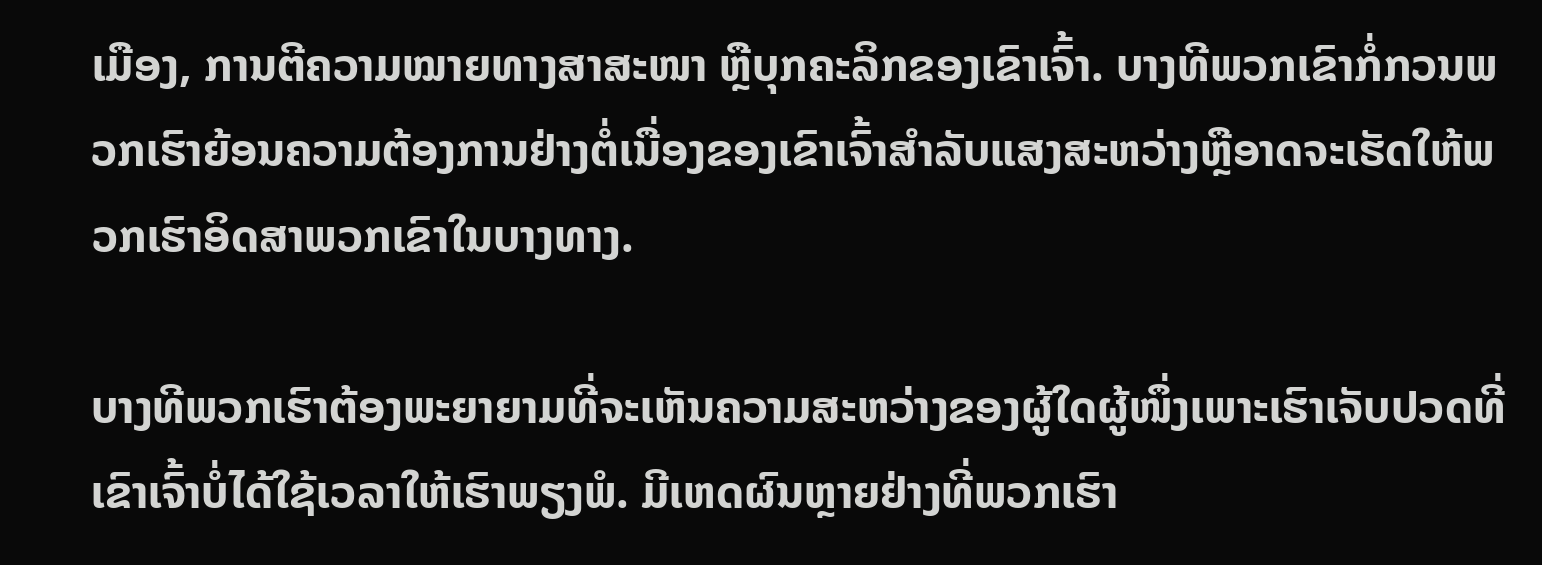ເມືອງ, ການຕີຄວາມໝາຍທາງສາສະໜາ ຫຼືບຸກຄະລິກຂອງເຂົາເຈົ້າ. ບາງທີພວກເຂົາກໍ່ກວນພວກເຮົາຍ້ອນຄວາມຕ້ອງການຢ່າງຕໍ່ເນື່ອງຂອງເຂົາເຈົ້າສໍາລັບແສງສະຫວ່າງຫຼືອາດຈະເຮັດໃຫ້ພວກເຮົາອິດສາພວກເຂົາໃນບາງທາງ.

ບາງທີພວກເຮົາຕ້ອງພະຍາຍາມທີ່ຈະເຫັນຄວາມສະຫວ່າງຂອງຜູ້ໃດຜູ້ໜຶ່ງເພາະເຮົາເຈັບປວດທີ່ເຂົາເຈົ້າບໍ່ໄດ້ໃຊ້ເວລາໃຫ້ເຮົາພຽງພໍ. ມີເຫດຜົນຫຼາຍຢ່າງທີ່ພວກເຮົາ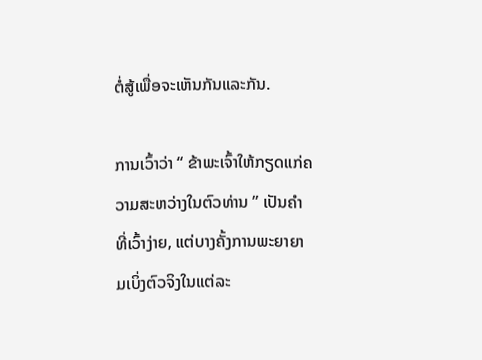ຕໍ່ສູ້ເພື່ອຈະເຫັນກັນແລະກັນ.

ການເວົ້າວ່າ “ ຂ້າພະເຈົ້າໃຫ້ກຽດແກ່ຄວາມສະຫວ່າງໃນຕົວທ່ານ ” ເປັນຄໍາທີ່ເວົ້າງ່າຍ, ແຕ່ບາງຄັ້ງການພະຍາຍາມເບິ່ງຕົວຈິງໃນແຕ່ລະ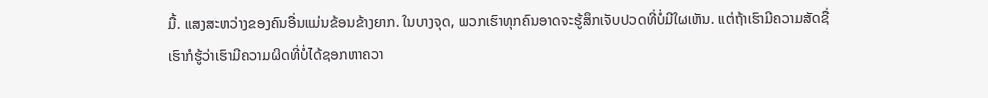ມື້. ແສງສະຫວ່າງຂອງຄົນອື່ນແມ່ນຂ້ອນຂ້າງຍາກ. ໃນບາງຈຸດ, ພວກເຮົາທຸກຄົນອາດຈະຮູ້ສຶກເຈັບປວດທີ່ບໍ່ມີໃຜເຫັນ. ແຕ່ຖ້າເຮົາມີຄວາມສັດຊື່ ເຮົາກໍຮູ້ວ່າເຮົາມີຄວາມຜິດທີ່ບໍ່ໄດ້ຊອກຫາຄວາ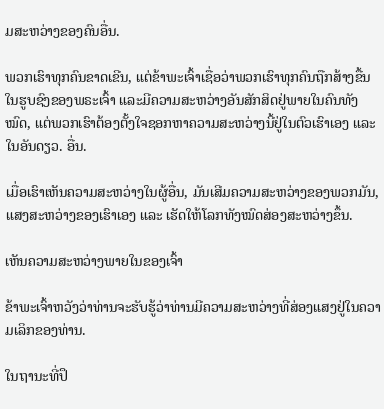ມສະຫວ່າງຂອງຄົນອື່ນ.

ພວກເຮົາທຸກຄົນຂາດເຂີນ, ແຕ່ຂ້າພະເຈົ້າເຊື່ອວ່າພວກເຮົາທຸກຄົນຖືກສ້າງຂື້ນໃນຮູບຊົງຂອງພຣະເຈົ້າ ແລະມີຄວາມສະຫວ່າງອັນສັກສິດຢູ່ພາຍໃນຄົນທັງໝົດ, ແຕ່ພວກເຮົາຕ້ອງຕັ້ງໃຈຊອກຫາຄວາມສະຫວ່າງນີ້ຢູ່ໃນຕົວເຮົາເອງ ແລະໃນອັນດຽວ. ອື່ນ.

ເມື່ອເຮົາເຫັນຄວາມສະຫວ່າງໃນຜູ້ອື່ນ, ມັນເສີມຄວາມສະຫວ່າງຂອງພວກມັນ, ແສງສະຫວ່າງຂອງເຮົາເອງ ແລະ ເຮັດໃຫ້ໂລກທັງໝົດສ່ອງສະຫວ່າງຂຶ້ນ.

ເຫັນຄວາມສະຫວ່າງພາຍໃນຂອງເຈົ້າ

ຂ້າພະເຈົ້າຫວັງວ່າທ່ານຈະຮັບຮູ້ວ່າທ່ານມີຄວາມສະຫວ່າງທີ່ສ່ອງແສງຢູ່ໃນຄວາມເລິກຂອງທ່ານ.

ໃນຖານະທີ່ປຶ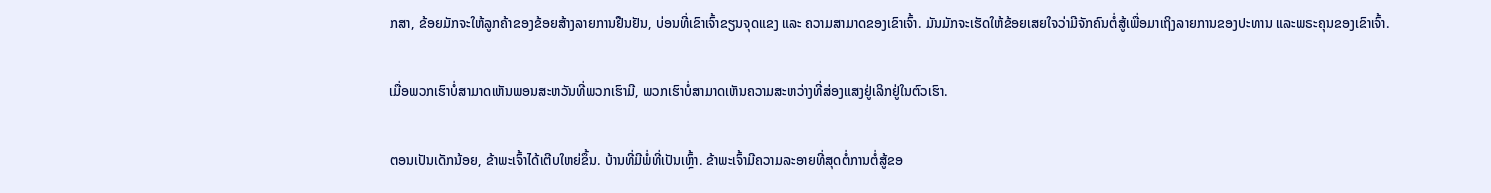ກສາ, ຂ້ອຍມັກຈະໃຫ້ລູກຄ້າຂອງຂ້ອຍສ້າງລາຍການຢືນຢັນ, ບ່ອນທີ່ເຂົາເຈົ້າຂຽນຈຸດແຂງ ແລະ ຄວາມສາມາດຂອງເຂົາເຈົ້າ. ມັນມັກຈະເຮັດໃຫ້ຂ້ອຍເສຍໃຈວ່າມີຈັກຄົນຕໍ່ສູ້ເພື່ອມາເຖິງລາຍການຂອງປະທານ ແລະພຣະຄຸນຂອງເຂົາເຈົ້າ.

ເມື່ອພວກເຮົາບໍ່ສາມາດເຫັນພອນສະຫວັນທີ່ພວກເຮົາມີ, ພວກເຮົາບໍ່ສາມາດເຫັນຄວາມສະຫວ່າງທີ່ສ່ອງແສງຢູ່ເລິກຢູ່ໃນຕົວເຮົາ.

ຕອນເປັນເດັກນ້ອຍ, ຂ້າພະເຈົ້າໄດ້ເຕີບໃຫຍ່ຂຶ້ນ. ບ້ານທີ່ມີພໍ່ທີ່ເປັນເຫຼົ້າ. ຂ້າພະເຈົ້າມີຄວາມລະອາຍທີ່ສຸດຕໍ່ການຕໍ່ສູ້ຂອ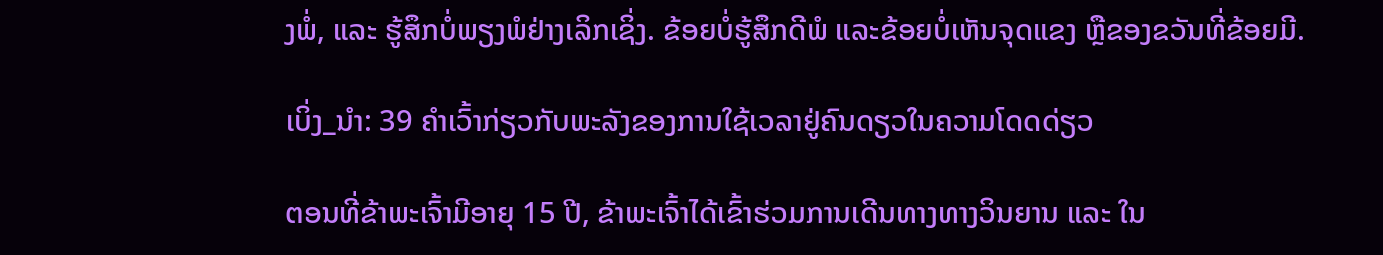ງພໍ່, ແລະ ຮູ້ສຶກບໍ່ພຽງພໍຢ່າງເລິກເຊິ່ງ. ຂ້ອຍບໍ່ຮູ້ສຶກດີພໍ ແລະຂ້ອຍບໍ່ເຫັນຈຸດແຂງ ຫຼືຂອງຂວັນທີ່ຂ້ອຍມີ.

ເບິ່ງ_ນຳ: 39 ຄໍາເວົ້າກ່ຽວກັບພະລັງຂອງການໃຊ້ເວລາຢູ່ຄົນດຽວໃນຄວາມໂດດດ່ຽວ

ຕອນທີ່ຂ້າພະເຈົ້າມີອາຍຸ 15 ປີ, ຂ້າພະເຈົ້າໄດ້ເຂົ້າຮ່ວມການເດີນທາງທາງວິນຍານ ແລະ ໃນ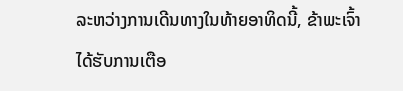ລະຫວ່າງການເດີນທາງໃນທ້າຍອາທິດນີ້, ຂ້າພະເຈົ້າໄດ້ຮັບການເຕືອ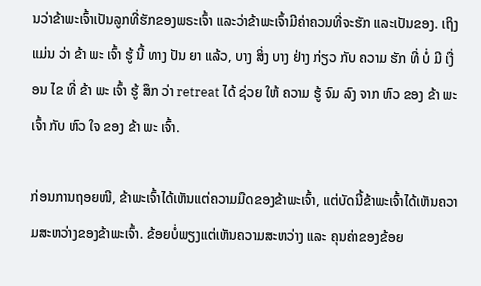ນວ່າຂ້າພະເຈົ້າເປັນລູກທີ່ຮັກຂອງພຣະເຈົ້າ ແລະວ່າຂ້າພະເຈົ້າມີຄ່າຄວນທີ່ຈະຮັກ ແລະເປັນຂອງ. ເຖິງ ແມ່ນ ວ່າ ຂ້າ ພະ ເຈົ້າ ຮູ້ ນີ້ ທາງ ປັນ ຍາ ແລ້ວ, ບາງ ສິ່ງ ບາງ ຢ່າງ ກ່ຽວ ກັບ ຄວາມ ຮັກ ທີ່ ບໍ່ ມີ ເງື່ອນ ໄຂ ທີ່ ຂ້າ ພະ ເຈົ້າ ຮູ້ ສຶກ ວ່າ retreat ໄດ້ ຊ່ວຍ ໃຫ້ ຄວາມ ຮູ້ ຈົມ ລົງ ຈາກ ຫົວ ຂອງ ຂ້າ ພະ ເຈົ້າ ກັບ ຫົວ ໃຈ ຂອງ ຂ້າ ພະ ເຈົ້າ.

ກ່ອນການຖອຍໜີ, ຂ້າພະເຈົ້າໄດ້ເຫັນແຕ່ຄວາມມືດຂອງຂ້າພະເຈົ້າ, ແຕ່ບັດນີ້ຂ້າພະເຈົ້າໄດ້ເຫັນຄວາມສະຫວ່າງຂອງຂ້າພະເຈົ້າ. ຂ້ອຍບໍ່ພຽງແຕ່ເຫັນຄວາມສະຫວ່າງ ແລະ ຄຸນຄ່າຂອງຂ້ອຍ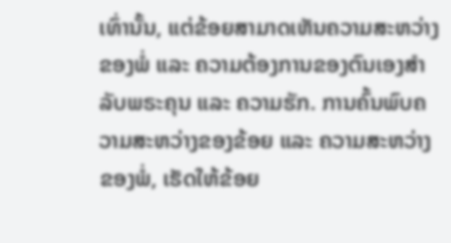ເທົ່ານັ້ນ, ແຕ່ຂ້ອຍສາມາດເຫັນຄວາມສະຫວ່າງຂອງພໍ່ ແລະ ຄວາມຕ້ອງການຂອງຕົນເອງສໍາລັບພຣະຄຸນ ແລະ ຄວາມຮັກ. ການຄົ້ນພົບຄວາມສະຫວ່າງຂອງຂ້ອຍ ແລະ ຄວາມສະຫວ່າງຂອງພໍ່, ເຮັດໃຫ້ຂ້ອຍ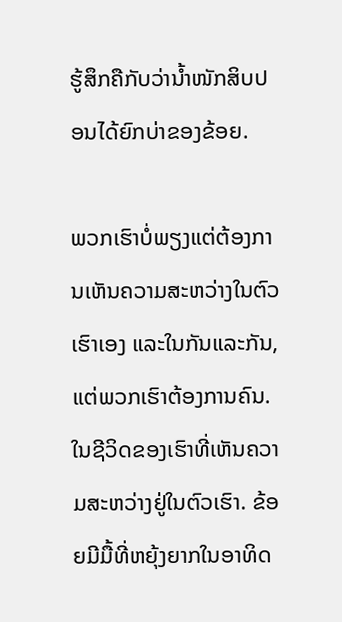ຮູ້ສຶກຄືກັບວ່ານໍ້າໜັກສິບປອນໄດ້ຍົກບ່າຂອງຂ້ອຍ.

ພວກເຮົາບໍ່ພຽງແຕ່ຕ້ອງການເຫັນຄວາມສະຫວ່າງໃນຕົວເຮົາເອງ ແລະໃນກັນແລະກັນ, ແຕ່ພວກເຮົາຕ້ອງການຄົນ. ໃນຊີວິດຂອງເຮົາທີ່ເຫັນຄວາມສະຫວ່າງຢູ່ໃນຕົວເຮົາ. ຂ້ອຍມີມື້ທີ່ຫຍຸ້ງຍາກໃນອາທິດ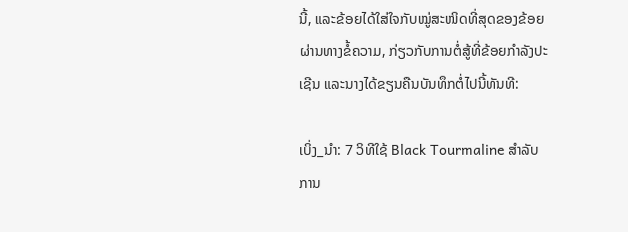ນີ້, ແລະຂ້ອຍໄດ້ໃສ່ໃຈກັບໝູ່ສະໜິດທີ່ສຸດຂອງຂ້ອຍຜ່ານທາງຂໍ້ຄວາມ, ກ່ຽວກັບການຕໍ່ສູ້ທີ່ຂ້ອຍກຳລັງປະເຊີນ ແລະນາງໄດ້ຂຽນຄືນບັນທຶກຕໍ່ໄປນີ້ທັນທີ:

ເບິ່ງ_ນຳ: 7 ວິທີໃຊ້ Black Tourmaline ສໍາລັບການ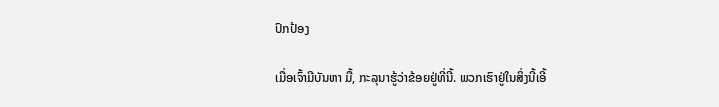ປົກປ້ອງ

ເມື່ອເຈົ້າມີບັນຫາ ມື້, ກະລຸນາຮູ້ວ່າຂ້ອຍຢູ່ທີ່ນີ້. ພວກເຮົາຢູ່ໃນສິ່ງນີ້ເອີ້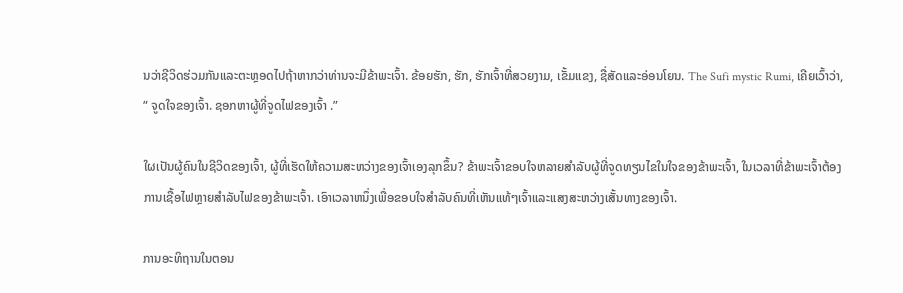ນວ່າຊີວິດຮ່ວມກັນແລະຕະຫຼອດໄປຖ້າຫາກວ່າທ່ານຈະມີຂ້າພະເຈົ້າ. ຂ້ອຍຮັກ, ຮັກ, ຮັກເຈົ້າທີ່ສວຍງາມ, ເຂັ້ມແຂງ, ຊື່ສັດແລະອ່ອນໂຍນ. The Sufi mystic Rumi, ເຄີຍເວົ້າວ່າ, “ ຈູດໃຈຂອງເຈົ້າ. ຊອກຫາຜູ້ທີ່ຈູດໄຟຂອງເຈົ້າ .”

ໃຜເປັນຜູ້ຄົນໃນຊີວິດຂອງເຈົ້າ, ຜູ້ທີ່ເຮັດໃຫ້ຄວາມສະຫວ່າງຂອງເຈົ້າເອງລຸກຂຶ້ນ? ຂ້າພະເຈົ້າຂອບໃຈຫລາຍສໍາລັບຜູ້ທີ່ຈູດທຽນໄຂໃນໃຈຂອງຂ້າພະເຈົ້າ, ໃນເວລາທີ່ຂ້າພະເຈົ້າຕ້ອງການເຊື້ອໄຟຫຼາຍສໍາລັບໄຟຂອງຂ້າພະເຈົ້າ. ເອົາເວລາຫນຶ່ງເພື່ອຂອບໃຈສໍາລັບຄົນທີ່ເຫັນແທ້ໆເຈົ້າແລະແສງສະຫວ່າງເສັ້ນທາງຂອງເຈົ້າ.

ການອະທິຖານໃນຕອນ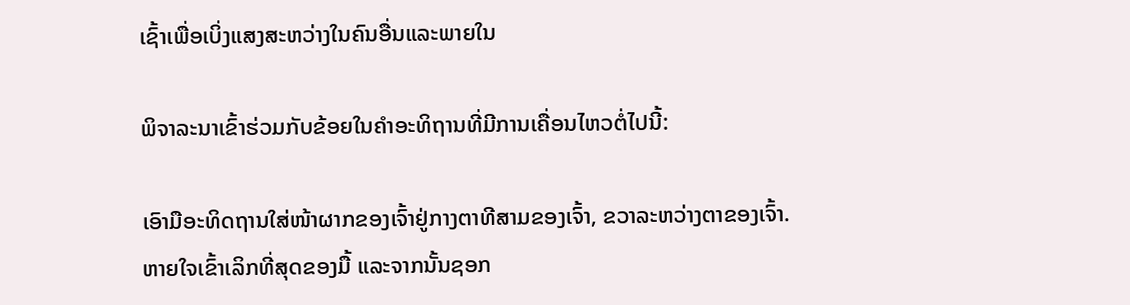ເຊົ້າເພື່ອເບິ່ງແສງສະຫວ່າງໃນຄົນອື່ນແລະພາຍໃນ

ພິຈາລະນາເຂົ້າຮ່ວມກັບຂ້ອຍໃນຄໍາອະທິຖານທີ່ມີການເຄື່ອນໄຫວຕໍ່ໄປນີ້:

ເອົາມືອະທິດຖານໃສ່ໜ້າຜາກຂອງເຈົ້າຢູ່ກາງຕາທີສາມຂອງເຈົ້າ, ຂວາລະຫວ່າງຕາຂອງເຈົ້າ. ຫາຍໃຈເຂົ້າເລິກທີ່ສຸດຂອງມື້ ແລະຈາກນັ້ນຊອກ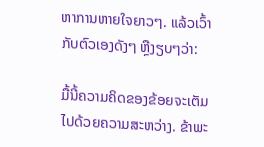ຫາການຫາຍໃຈຍາວໆ. ແລ້ວເວົ້າກັບຕົວເອງດັງໆ ຫຼືງຽບໆວ່າ:

ມື້ນີ້ຄວາມຄິດຂອງຂ້ອຍຈະເຕັມໄປດ້ວຍຄວາມສະຫວ່າງ. ຂ້າພະ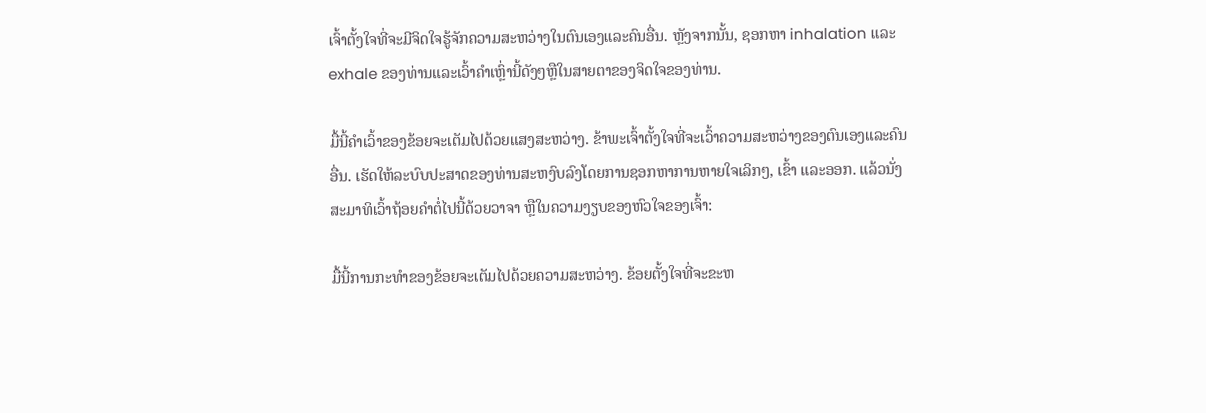ເຈົ້າຕັ້ງໃຈທີ່ຈະມີຈິດໃຈຮູ້ຈັກຄວາມສະຫວ່າງໃນຕົນເອງແລະຄົນອື່ນ. ຫຼັງຈາກນັ້ນ, ຊອກຫາ inhalation ແລະ exhale ຂອງທ່ານແລະເວົ້າຄໍາເຫຼົ່ານີ້ດັງໆຫຼືໃນສາຍຕາຂອງຈິດໃຈຂອງທ່ານ.

ມື້ນີ້ຄໍາເວົ້າຂອງຂ້ອຍຈະເຕັມໄປດ້ວຍແສງສະຫວ່າງ. ຂ້າພະເຈົ້າຕັ້ງໃຈທີ່ຈະເວົ້າຄວາມສະຫວ່າງຂອງຕົນເອງແລະຄົນອື່ນ. ເຮັດໃຫ້ລະບົບປະສາດຂອງທ່ານສະຫງົບລົງໂດຍການຊອກຫາການຫາຍໃຈເລິກໆ, ເຂົ້າ ແລະອອກ. ແລ້ວນັ່ງສະມາທິເວົ້າຖ້ອຍຄຳຕໍ່ໄປນີ້ດ້ວຍວາຈາ ຫຼືໃນຄວາມງຽບຂອງຫົວໃຈຂອງເຈົ້າ:

ມື້ນີ້ການກະທຳຂອງຂ້ອຍຈະເຕັມໄປດ້ວຍຄວາມສະຫວ່າງ. ຂ້ອຍຕັ້ງໃຈທີ່ຈະຂະຫ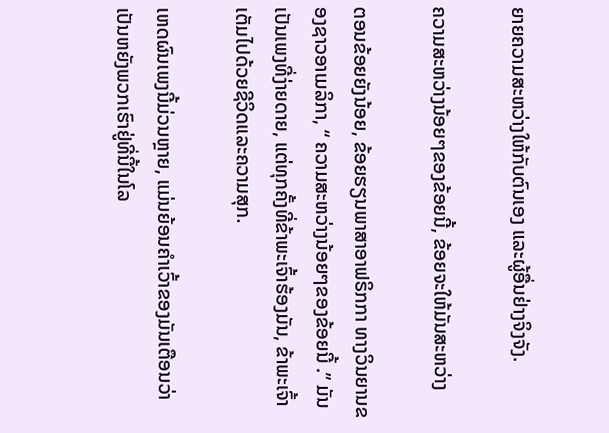ຍາຍຄວາມສະຫວ່າງໃຫ້ກັບຕົນເອງ ແລະຜູ້ອື່ນຢ່າງຈິງຈັງ.

ຄວາມສະຫວ່າງນ້ອຍໆຂອງຂ້ອຍນີ້, ຂ້ອຍຈະໃຫ້ມັນສະຫວ່າງ

ຕອນຂ້ອຍຍັງນ້ອຍ, ຂ້ອຍຮຽນພາສາອາຟຣິກກາ ທາງວິນຍານຂອງຊາວອາເມລິກາ, “ ຄວາມສະຫວ່າງນ້ອຍໆຂອງຂ້ອຍນີ້ .” ມັນເປັນເພງທີ່ງ່າຍດາຍ, ແຕ່ທຸກຄັ້ງທີ່ຂ້າພະເຈົ້າຮ້ອງມັນ, ຂ້າພະເຈົ້າເຕັມໄປດ້ວຍຊີວິດແລະຄວາມສຸກ.

ເຫດຜົນເພງນີ້ມ່ວນຫຼາຍ, ແມ່ນຍ້ອນຄໍາເວົ້າຂອງມັນເຕືອນວ່າເປັນຫຍັງພວກເຮົາຢູ່ທີ່ນີ້ໃນໂລ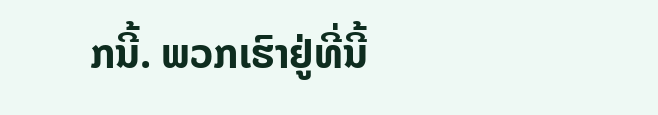ກນີ້. ພວກເຮົາຢູ່ທີ່ນີ້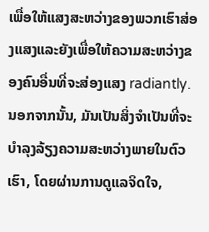ເພື່ອໃຫ້ແສງສະຫວ່າງຂອງພວກເຮົາສ່ອງແສງແລະຍັງເພື່ອໃຫ້ຄວາມສະຫວ່າງຂອງຄົນອື່ນທີ່ຈະສ່ອງແສງ radiantly. ນອກຈາກນັ້ນ, ມັນເປັນສິ່ງຈໍາເປັນທີ່ຈະບໍາລຸງລ້ຽງຄວາມສະຫວ່າງພາຍໃນຕົວເຮົາ, ໂດຍຜ່ານການດູແລຈິດໃຈ,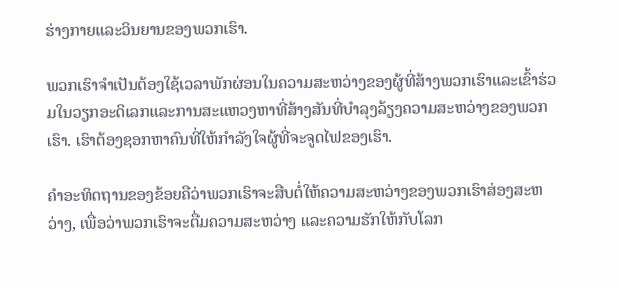ຮ່າງກາຍແລະວິນຍານຂອງພວກເຮົາ.

ພວກເຮົາຈໍາເປັນຕ້ອງໃຊ້ເວລາພັກຜ່ອນໃນຄວາມສະຫວ່າງຂອງຜູ້ທີ່ສ້າງພວກເຮົາແລະເຂົ້າຮ່ວມໃນວຽກອະດິເລກແລະການສະແຫວງຫາທີ່ສ້າງສັນທີ່ບໍາລຸງລ້ຽງຄວາມສະຫວ່າງຂອງພວກເຮົາ. ເຮົາຕ້ອງຊອກຫາຄົນທີ່ໃຫ້ກຳລັງໃຈຜູ້ທີ່ຈະຈູດໄຟຂອງເຮົາ.

ຄຳອະທິດຖານຂອງຂ້ອຍຄືວ່າພວກເຮົາຈະສືບຕໍ່ໃຫ້ຄວາມສະຫວ່າງຂອງພວກເຮົາສ່ອງສະຫວ່າງ, ເພື່ອວ່າພວກເຮົາຈະຕື່ມຄວາມສະຫວ່າງ ແລະຄວາມຮັກໃຫ້ກັບໂລກ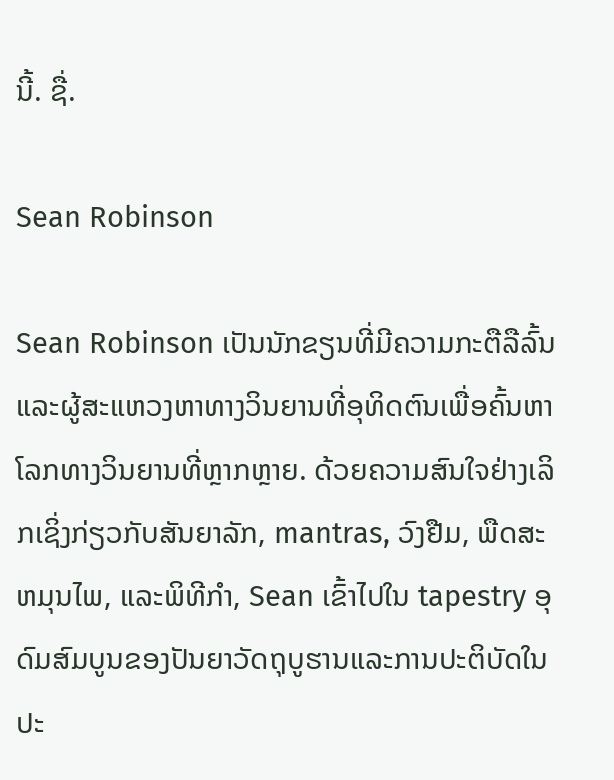ນີ້. ຊື່.

Sean Robinson

Sean Robinson ເປັນນັກຂຽນທີ່ມີຄວາມກະຕືລືລົ້ນແລະຜູ້ສະແຫວງຫາທາງວິນຍານທີ່ອຸທິດຕົນເພື່ອຄົ້ນຫາໂລກທາງວິນຍານທີ່ຫຼາກຫຼາຍ. ດ້ວຍຄວາມສົນໃຈຢ່າງເລິກເຊິ່ງກ່ຽວກັບສັນຍາລັກ, mantras, ວົງຢືມ, ພືດສະຫມຸນໄພ, ແລະພິທີກໍາ, Sean ເຂົ້າໄປໃນ tapestry ອຸດົມສົມບູນຂອງປັນຍາວັດຖຸບູຮານແລະການປະຕິບັດໃນປະ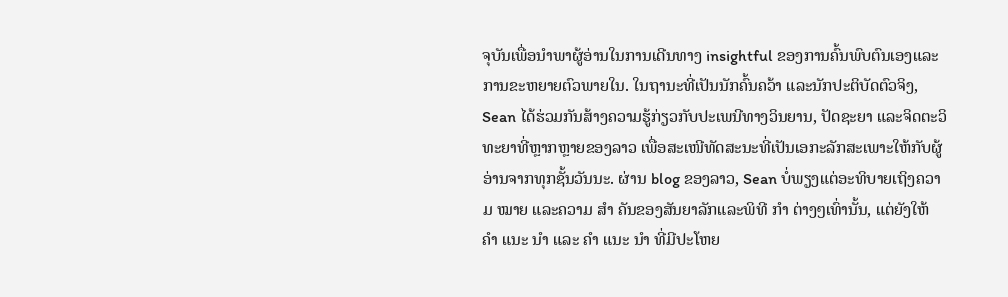ຈຸບັນເພື່ອນໍາພາຜູ້ອ່ານໃນການເດີນທາງ insightful ຂອງການຄົ້ນພົບຕົນເອງແລະການຂະຫຍາຍຕົວພາຍໃນ. ໃນຖານະທີ່ເປັນນັກຄົ້ນຄວ້າ ແລະນັກປະຕິບັດຕົວຈິງ, Sean ໄດ້ຮ່ວມກັນສ້າງຄວາມຮູ້ກ່ຽວກັບປະເພນີທາງວິນຍານ, ປັດຊະຍາ ແລະຈິດຕະວິທະຍາທີ່ຫຼາກຫຼາຍຂອງລາວ ເພື່ອສະເໜີທັດສະນະທີ່ເປັນເອກະລັກສະເພາະໃຫ້ກັບຜູ້ອ່ານຈາກທຸກຊັ້ນວັນນະ. ຜ່ານ blog ຂອງລາວ, Sean ບໍ່ພຽງແຕ່ອະທິບາຍເຖິງຄວາມ ໝາຍ ແລະຄວາມ ສຳ ຄັນຂອງສັນຍາລັກແລະພິທີ ກຳ ຕ່າງໆເທົ່ານັ້ນ, ແຕ່ຍັງໃຫ້ ຄຳ ແນະ ນຳ ແລະ ຄຳ ແນະ ນຳ ທີ່ມີປະໂຫຍ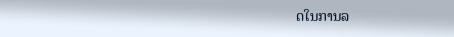ດໃນການລ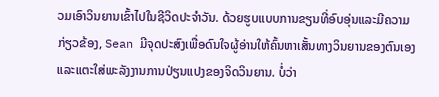ວມເອົາວິນຍານເຂົ້າໄປໃນຊີວິດປະຈໍາວັນ. ດ້ວຍຮູບແບບການຂຽນທີ່ອົບອຸ່ນແລະມີຄວາມກ່ຽວຂ້ອງ, Sean ມີຈຸດປະສົງເພື່ອດົນໃຈຜູ້ອ່ານໃຫ້ຄົ້ນຫາເສັ້ນທາງວິນຍານຂອງຕົນເອງແລະແຕະໃສ່ພະລັງງານການປ່ຽນແປງຂອງຈິດວິນຍານ. ບໍ່ວ່າ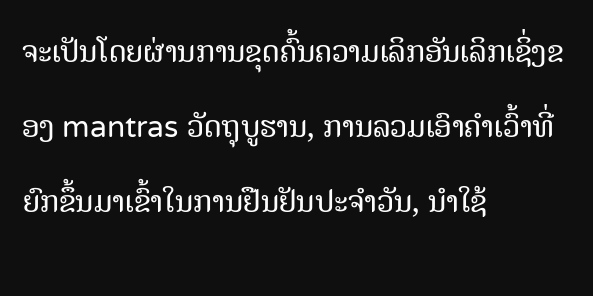ຈະເປັນໂດຍຜ່ານການຂຸດຄົ້ນຄວາມເລິກອັນເລິກເຊິ່ງຂອງ mantras ວັດຖຸບູຮານ, ການລວມເອົາຄໍາເວົ້າທີ່ຍົກຂຶ້ນມາເຂົ້າໃນການຢືນຢັນປະຈໍາວັນ, ນໍາໃຊ້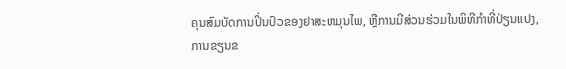ຄຸນສົມບັດການປິ່ນປົວຂອງຢາສະຫມຸນໄພ, ຫຼືການມີສ່ວນຮ່ວມໃນພິທີກໍາທີ່ປ່ຽນແປງ, ການຂຽນຂ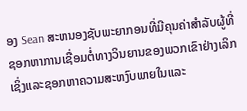ອງ Sean ສະຫນອງຊັບພະຍາກອນທີ່ມີຄຸນຄ່າສໍາລັບຜູ້ທີ່ຊອກຫາການເຊື່ອມຕໍ່ທາງວິນຍານຂອງພວກເຂົາຢ່າງເລິກເຊິ່ງແລະຊອກຫາຄວາມສະຫງົບພາຍໃນແລະ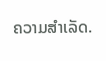ຄວາມສຳເລັດ.